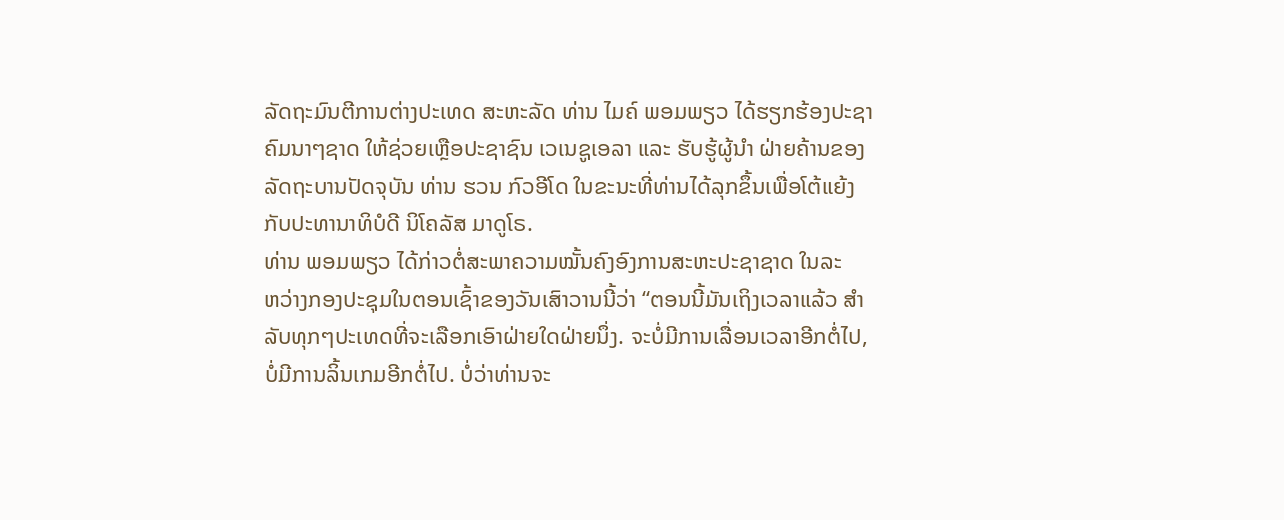ລັດຖະມົນຕີການຕ່າງປະເທດ ສະຫະລັດ ທ່ານ ໄມຄ໌ ພອມພຽວ ໄດ້ຮຽກຮ້ອງປະຊາ
ຄົມນາໆຊາດ ໃຫ້ຊ່ວຍເຫຼືອປະຊາຊົນ ເວເນຊູເອລາ ແລະ ຮັບຮູ້ຜູ້ນຳ ຝ່າຍຄ້ານຂອງ
ລັດຖະບານປັດຈຸບັນ ທ່ານ ຮວນ ກົວອີໂດ ໃນຂະນະທີ່ທ່ານໄດ້ລຸກຂຶ້ນເພື່ອໂຕ້ແຍ້ງ
ກັບປະທານາທິບໍດີ ນິໂຄລັສ ມາດູໂຣ.
ທ່ານ ພອມພຽວ ໄດ້ກ່າວຕໍ່ສະພາຄວາມໝັ້ນຄົງອົງການສະຫະປະຊາຊາດ ໃນລະ
ຫວ່າງກອງປະຊຸມໃນຕອນເຊົ້າຂອງວັນເສົາວານນີ້ວ່າ “ຕອນນີ້ມັນເຖິງເວລາແລ້ວ ສຳ
ລັບທຸກໆປະເທດທີ່ຈະເລືອກເອົາຝ່າຍໃດຝ່າຍນຶ່ງ. ຈະບໍ່ມີການເລື່ອນເວລາອີກຕໍ່ໄປ,
ບໍ່ມີການລິ້ນເກມອີກຕໍ່ໄປ. ບໍ່ວ່າທ່ານຈະ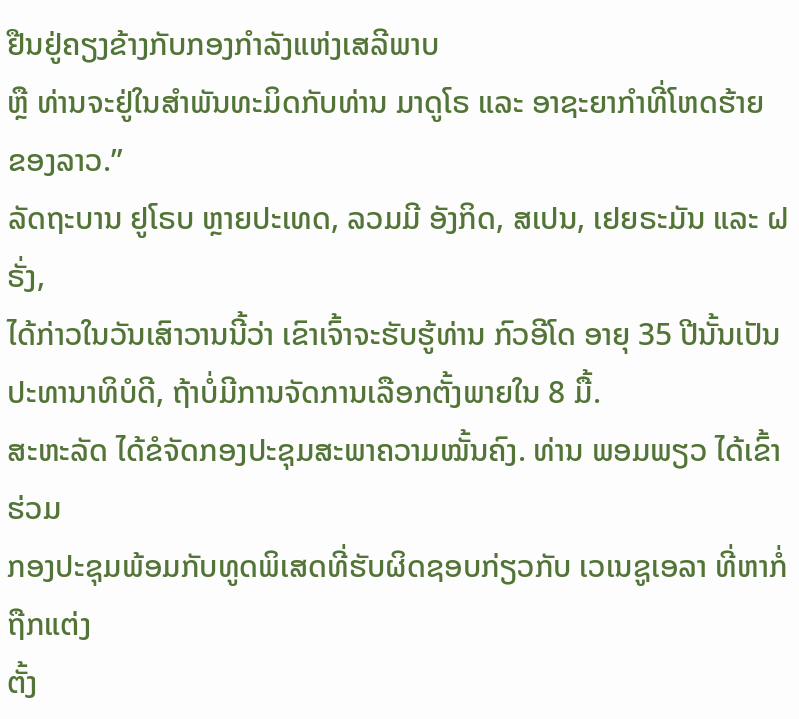ຢືນຢູ່ຄຽງຂ້າງກັບກອງກຳລັງແຫ່ງເສລີພາບ
ຫຼື ທ່ານຈະຢູ່ໃນສຳພັນທະມິດກັບທ່ານ ມາດູໂຣ ແລະ ອາຊະຍາກຳທີ່ໂຫດຮ້າຍ
ຂອງລາວ.”
ລັດຖະບານ ຢູໂຣບ ຫຼາຍປະເທດ, ລວມມີ ອັງກິດ, ສເປນ, ເຢຍຣະມັນ ແລະ ຝຣັ່ງ,
ໄດ້ກ່າວໃນວັນເສົາວານນີ້ວ່າ ເຂົາເຈົ້າຈະຮັບຮູ້ທ່ານ ກົວອີໂດ ອາຍຸ 35 ປີນັ້ນເປັນ
ປະທານາທິບໍດີ, ຖ້າບໍ່ມີການຈັດການເລືອກຕັ້ງພາຍໃນ 8 ມື້.
ສະຫະລັດ ໄດ້ຂໍຈັດກອງປະຊຸມສະພາຄວາມໝັ້ນຄົງ. ທ່ານ ພອມພຽວ ໄດ້ເຂົ້າຮ່ວມ
ກອງປະຊຸມພ້ອມກັບທູດພິເສດທີ່ຮັບຜິດຊອບກ່ຽວກັບ ເວເນຊູເອລາ ທີ່ຫາກໍ່ຖືກແຕ່ງ
ຕັ້ງ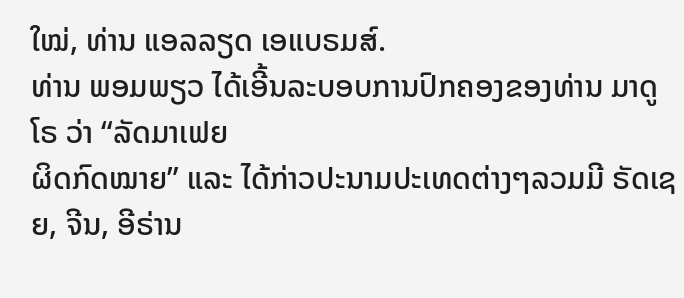ໃໝ່, ທ່ານ ແອລລຽດ ເອແບຣມສ໌.
ທ່ານ ພອມພຽວ ໄດ້ເອີ້ນລະບອບການປົກຄອງຂອງທ່ານ ມາດູໂຣ ວ່າ “ລັດມາເຟຍ
ຜິດກົດໝາຍ” ແລະ ໄດ້ກ່າວປະນາມປະເທດຕ່າງໆລວມມີ ຣັດເຊຍ, ຈີນ, ອີຣ່ານ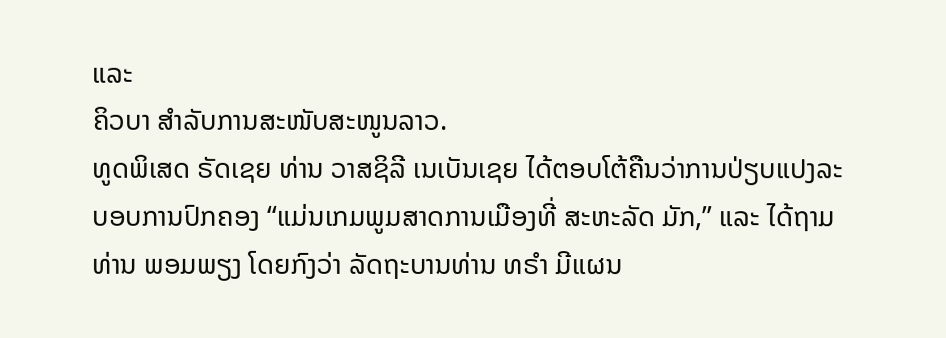ແລະ
ຄິວບາ ສຳລັບການສະໜັບສະໜູນລາວ.
ທູດພິເສດ ຣັດເຊຍ ທ່ານ ວາສຊິລີ ເນເບັນເຊຍ ໄດ້ຕອບໂຕ້ຄືນວ່າການປ່ຽບແປງລະ
ບອບການປົກຄອງ “ແມ່ນເກມພູມສາດການເມືອງທີ່ ສະຫະລັດ ມັກ,” ແລະ ໄດ້ຖາມ
ທ່ານ ພອມພຽງ ໂດຍກົງວ່າ ລັດຖະບານທ່ານ ທຣຳ ມີແຜນ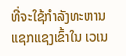ທີ່ຈະໃຊ້ກຳລັງທະຫານ
ແຊກແຊງເຂົ້າໃນ ເວເນ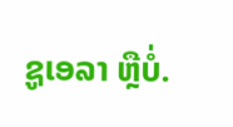ຊູເອລາ ຫຼືບໍ່.